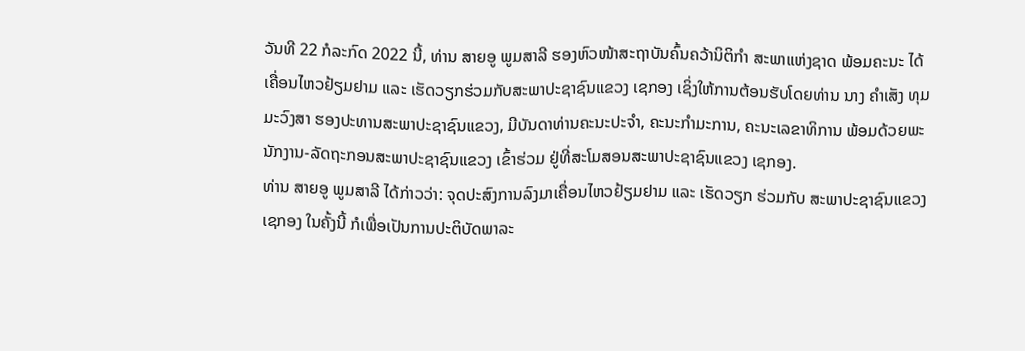ວັນທີ 22 ກໍລະກົດ 2022 ນີ້, ທ່ານ ສາຍອູ ພູມສາລີ ຮອງຫົວໜ້າສະຖາບັນຄົ້ນຄວ້ານິຕິກໍາ ສະພາແຫ່ງຊາດ ພ້ອມຄະນະ ໄດ້ເຄື່ອນໄຫວຢ້ຽມຢາມ ແລະ ເຮັດວຽກຮ່ວມກັບສະພາປະຊາຊົນແຂວງ ເຊກອງ ເຊິ່ງໃຫ້ການຕ້ອນຮັບໂດຍທ່ານ ນາງ ຄໍາເສັງ ທຸມມະວົງສາ ຮອງປະທານສະພາປະຊາຊົນແຂວງ, ມີບັນດາທ່ານຄະນະປະຈໍາ, ຄະນະກໍາມະການ, ຄະນະເລຂາທິການ ພ້ອມດ້ວຍພະນັກງານ-ລັດຖະກອນສະພາປະຊາຊົນແຂວງ ເຂົ້າຮ່ວມ ຢູ່ທີ່ສະໂມສອນສະພາປະຊາຊົນແຂວງ ເຊກອງ.
ທ່ານ ສາຍອູ ພູມສາລີ ໄດ້ກ່າວວ່າ: ຈຸດປະສົງການລົງມາເຄື່ອນໄຫວຢ້ຽມຢາມ ແລະ ເຮັດວຽກ ຮ່ວມກັບ ສະພາປະຊາຊົນແຂວງ ເຊກອງ ໃນຄັ້ງນີ້ ກໍເພື່ອເປັນການປະຕິບັດພາລະ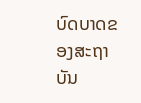ບົດບາດຂອງສະຖາບັນ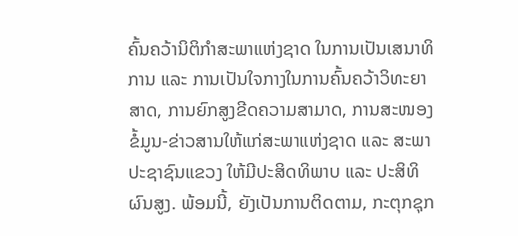ຄົ້ນຄວ້ານິຕິກໍາສະພາແຫ່ງຊາດ ໃນການເປັນເສນາທິການ ແລະ ການເປັນໃຈກາງໃນການຄົ້ນຄວ້າວິທະຍາສາດ, ການຍົກສູງຂີດຄວາມສາມາດ, ການສະໜອງຂໍ້ມູນ-ຂ່າວສານໃຫ້ແກ່ສະພາແຫ່ງຊາດ ແລະ ສະພາປະຊາຊົນແຂວງ ໃຫ້ມີປະສິດທິພາບ ແລະ ປະສິທິຜົນສູງ. ພ້ອມນີ້, ຍັງເປັນການຕິດຕາມ, ກະຕຸກຊຸກ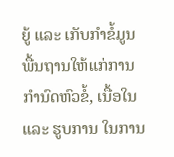ຍູ້ ແລະ ເກັບກໍາຂໍ້ມູນພື້ນຖານໃຫ້ແກ່ການກໍານົດຫົວຂໍ້, ເນື້ອໃນ ແລະ ຮູບການ ໃນການ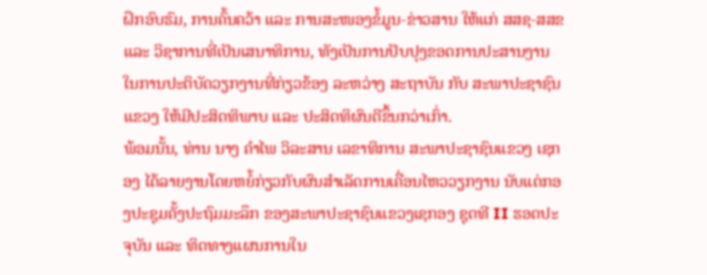ຝຶກອົບຮົມ, ການຄົ້ນຄວ້າ ແລະ ການສະໜອງຂໍ້ມູນ-ຂ່າວສານ ໃຫ້ແກ່ ສສຊ-ສສຂ ແລະ ວິຊາການທີ່ເປັນເສນາທິການ, ທັງເປັນການປັບປຸງຂອດການປະສານງານ ໃນການປະຕິບັດວຽກງານທີ່ກ່ຽວຂ້ອງ ລະຫວ່າງ ສະຖາບັນ ກັບ ສະພາປະຊາຊົນແຂວງ ໃຫ້ມີປະສິດທິພາບ ແລະ ປະສິດທິຜົນດີຂຶ້ນກວ່າເກົ່າ.
ພ້ອມນັ້ນ, ທ່ານ ນາງ ຄໍາໄພ ວິລະສານ ເລຂາທິການ ສະພາປະຊາຊົນແຂວງ ເຊກອງ ໄດ້ລາຍງານໂດຍຫຍໍ້ກ່ຽວກັບຜົນສໍາເລັດການເຄື່ອນໄຫວວຽກງານ ນັບແຕ່ກອງປະຊຸມຄັ້ງປະຖົມມະລຶກ ຂອງສະພາປະຊາຊົນແຂວງເຊກອງ ຊຸດທີ II ຮອດປະຈຸບັນ ແລະ ທິດທາງແຜນການໃນ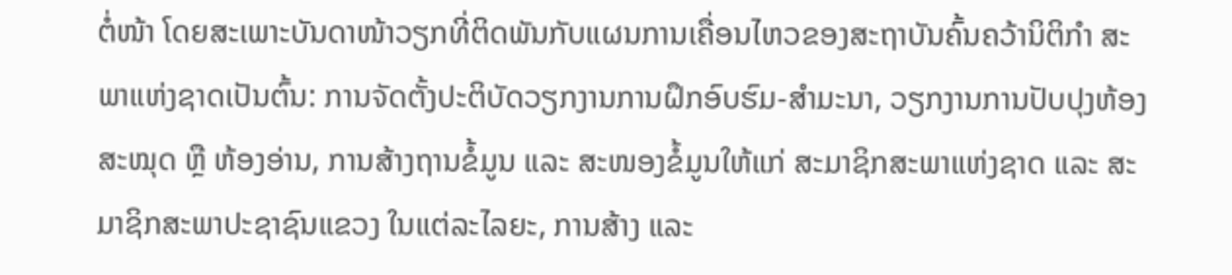ຕໍ່ໜ້າ ໂດຍສະເພາະບັນດາໜ້າວຽກທີ່ຕິດພັນກັບແຜນການເຄື່ອນໄຫວຂອງສະຖາບັນຄົ້ນຄວ້ານິຕິກໍາ ສະພາແຫ່ງຊາດເປັນຕົ້ນ: ການຈັດຕັ້ງປະຕິບັດວຽກງານການຝຶກອົບຮົມ-ສໍາມະນາ, ວຽກງານການປັບປຸງຫ້ອງສະໝຸດ ຫຼື ຫ້ອງອ່ານ, ການສ້າງຖານຂໍ້ມູນ ແລະ ສະໜອງຂໍ້ມູນໃຫ້ແກ່ ສະມາຊິກສະພາແຫ່ງຊາດ ແລະ ສະມາຊິກສະພາປະຊາຊົນແຂວງ ໃນແຕ່ລະໄລຍະ, ການສ້າງ ແລະ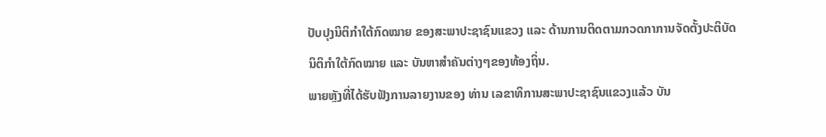ປັບປຸງນິຕິກໍາໃຕ້ກົດໝາຍ ຂອງສະພາປະຊາຊົນແຂວງ ແລະ ດ້ານການຕິດຕາມກວດກາການຈັດຕັ້ງປະຕິບັດນິຕິກໍາໃຕ້ກົດໝາຍ ແລະ ບັນຫາສໍາຄັນຕ່າງໆຂອງທ້ອງຖິ່ນ.
ພາຍຫຼັງທີ່ໄດ້ຮັບຟັງການລາຍງານຂອງ ທ່ານ ເລຂາທິການສະພາປະຊາຊົນແຂວງແລ້ວ ບັນ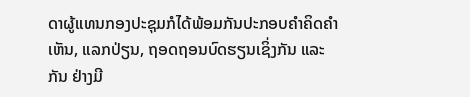ດາຜູ້ແທນກອງປະຊຸມກໍໄດ້ພ້ອມກັນປະກອບຄໍາຄິດຄໍາເຫັນ, ແລກປ່ຽນ, ຖອດຖອນບົດຮຽນເຊິ່ງກັນ ແລະ ກັນ ຢ່າງມີ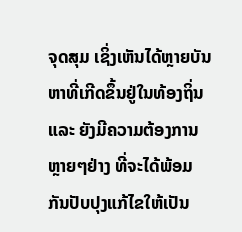ຈຸດສຸມ ເຊິ່ງເຫັນໄດ້ຫຼາຍບັນຫາທີ່ເກີດຂຶ້ນຢູ່ໃນທ້ອງຖິ່ນ ແລະ ຍັງມີຄວາມຕ້ອງການຫຼາຍໆຢ່າງ ທີ່ຈະໄດ້ພ້ອມກັນປັບປຸງແກ້ໄຂໃຫ້ເປັນ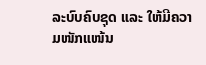ລະບົບຄົບຊຸດ ແລະ ໃຫ້ມີຄວາມໜັກແໜ້ນ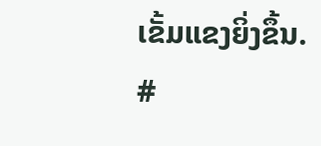ເຂັ້ມແຂງຍິ່ງຂຶ້ນ.
#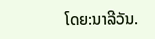ໂດຍ:ນາລີວັນ.